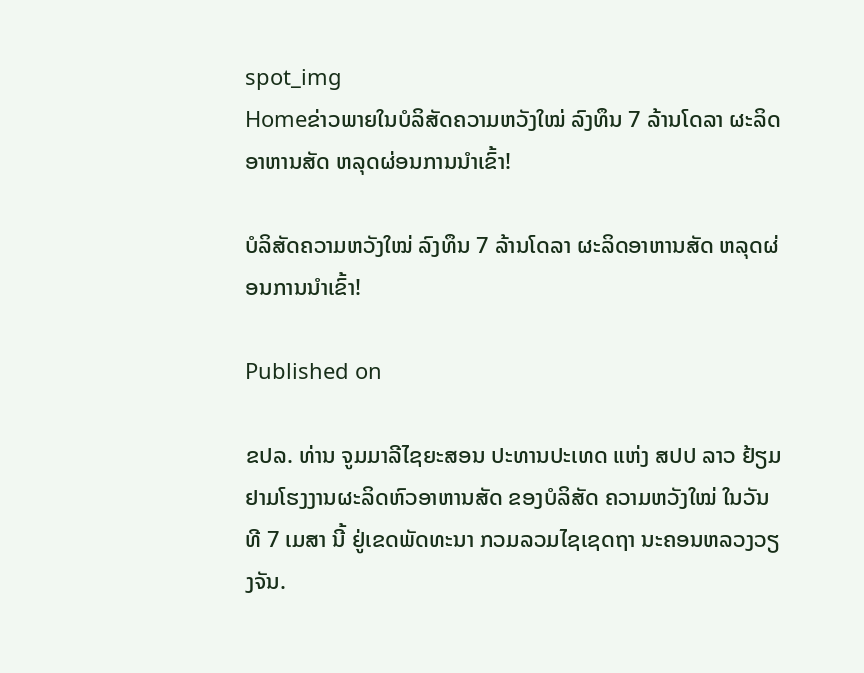spot_img
Homeຂ່າວພາຍໃນບໍລິສັດຄວາມຫວັງໃໝ່ ລົງທຶນ 7 ລ້ານໂດລາ ຜະລິດອາຫານສັດ ຫລຸດຜ່ອນການນໍາເຂົ້າ!

ບໍລິສັດຄວາມຫວັງໃໝ່ ລົງທຶນ 7 ລ້ານໂດລາ ຜະລິດອາຫານສັດ ຫລຸດຜ່ອນການນໍາເຂົ້າ!

Published on

ຂປລ. ທ່ານ ຈູມມາລີໄຊຍະສອນ ປະທານປະເທດ ແຫ່ງ ສປປ ລາວ ຢ້ຽມຢາມໂຮງງານຜະລິດຫົວອາຫານສັດ ຂອງບໍລິສັດ ຄວາມຫວັງໃໝ່ ໃນວັນທີ 7 ເມສາ ນີ້ ຢູ່ເຂດພັດທະນາ ກວມລວມໄຊເຊດຖາ ນະຄອນຫລວງວຽງຈັນ.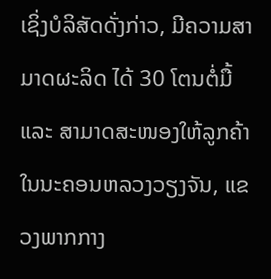ເຊິ່ງບໍລິສັດດັ່ງກ່າວ, ມີຄວາມສາມາດຜະລິດ ໄດ້ 30 ໂຕນຕໍ່ມື້ແລະ ສາມາດສະໜອງໃຫ້ລູກຄ້າ ໃນນະຄອນຫລວງວຽງຈັນ, ແຂວງພາກກາງ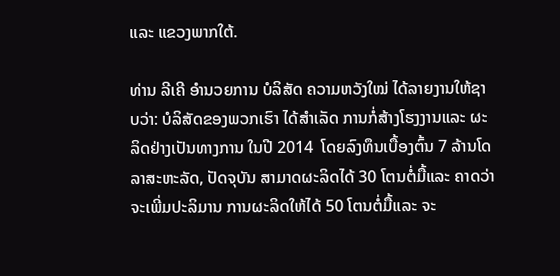ແລະ ແຂວງພາກໃຕ້.

ທ່ານ ລີເຄີ ອໍານວຍການ ບໍລິສັດ ຄວາມຫວັງໃໝ່ ໄດ້ລາຍງານໃຫ້ຊາບວ່າ: ບໍລິສັດຂອງພວກເຮົາ ໄດ້ສໍາເລັດ ການກໍ່ສ້າງໂຮງງານແລະ ຜະລິດຢ່າງເປັນທາງການ ໃນປີ 2014  ໂດຍລົງທຶນເບື້ອງຕົ້ນ 7 ລ້ານໂດລາສະຫະລັດ, ປັດຈຸບັນ ສາມາດຜະລິດໄດ້ 30 ໂຕນຕໍ່ມື້ແລະ ຄາດວ່າຈະເພີ່ມປະລິມານ ການຜະລິດໃຫ້ໄດ້ 50 ໂຕນຕໍ່ມື້ແລະ ຈະ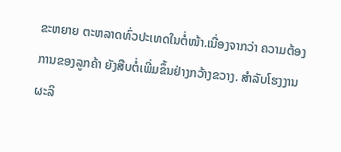ຂະຫຍາຍ ຕະຫລາດທົ່ວປະເທດໃນຕໍ່ໜ້າ.ເນື່ອງຈາກວ່າ ຄວາມຕ້ອງການຂອງລູກຄ້າ ຍັງສືບຕໍ່ເພີ່ມຂຶ້ນຢ່າງກວ້າງຂວາງ. ສໍາລັບໂຮງງານຜະລິ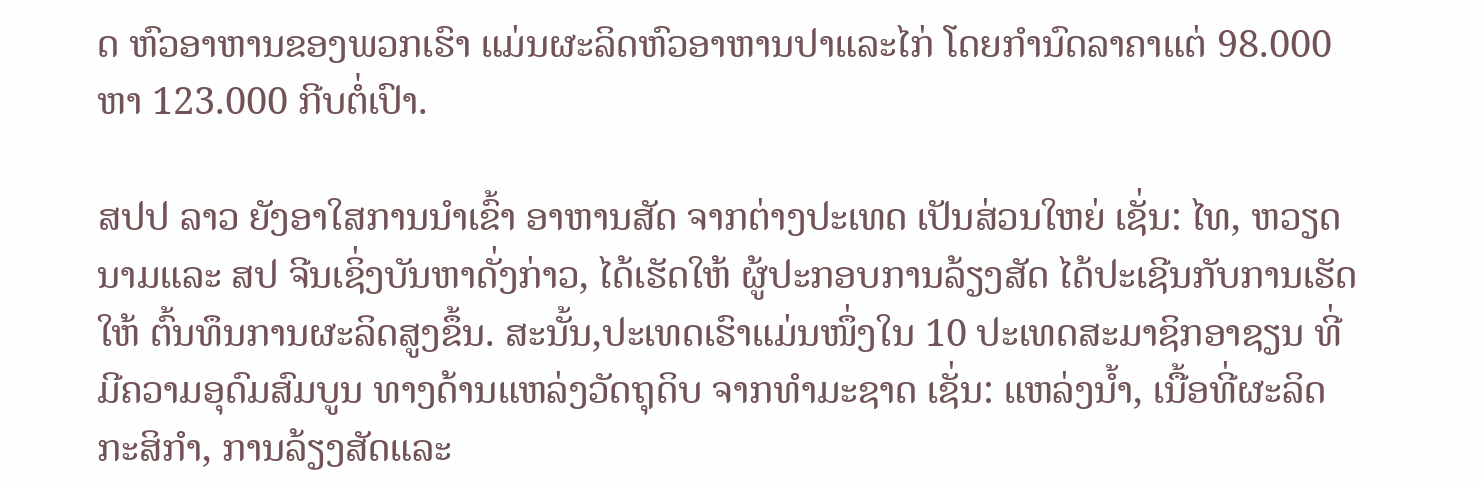ດ ຫົວອາຫານຂອງພວກເຮົາ ແມ່ນຜະລິດຫົວອາຫານປາແລະໄກ່ ໂດຍກໍານົດລາຄາແຕ່ 98.000 ຫາ 123.000 ກີບຕໍ່ເປົາ.

ສປປ ລາວ ຍັງອາໃສການນໍາເຂົ້າ ອາຫານສັດ ຈາກຕ່າງປະເທດ ເປັນສ່ວນໃຫຍ່ ເຊັ່ນ: ໄທ, ຫວຽດນາມແລະ ສປ ຈີນເຊິ່ງບັນຫາດັ່ງກ່າວ, ໄດ້ເຮັດໃຫ້ ຜູ້ປະກອບການລ້ຽງສັດ ໄດ້ປະເຊີນກັບການເຮັດໃຫ້ ຕົ້ນທຶນການຜະລິດສູງຂຶ້ນ. ສະນັ້ນ,ປະເທດເຮົາແມ່ນໜຶ່ງໃນ 10 ປະເທດສະມາຊິກອາຊຽນ ທີ່ມີຄວາມອຸດົມສົມບູນ ທາງດ້ານແຫລ່ງວັດຖຸດິບ ຈາກທໍາມະຊາດ ເຊັ່ນ: ແຫລ່ງນໍ້າ, ເນື້ອທີ່ຜະລິດກະສິກໍາ, ການລ້ຽງສັດແລະ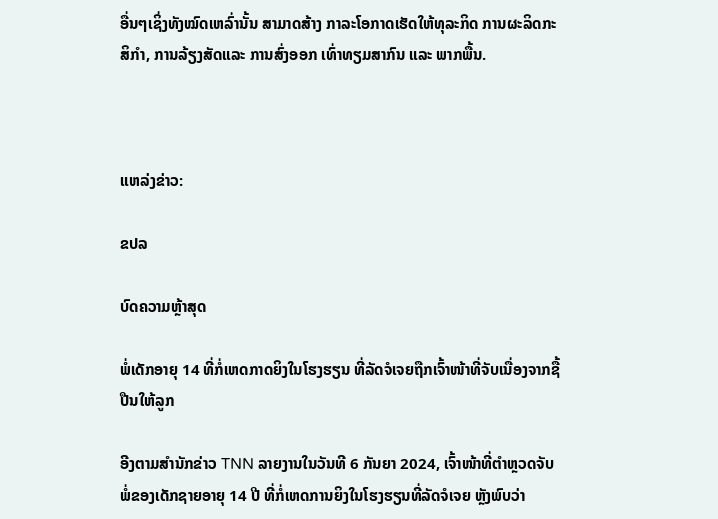ອື່ນໆເຊິ່ງທັງໝົດເຫລົ່ານັ້ນ ສາມາດສ້າງ ກາລະໂອກາດເຮັດໃຫ້ທຸລະກິດ ການຜະລິດກະສິກໍາ, ການລ້ຽງສັດແລະ ການສົ່ງອອກ ເທົ່າທຽມສາກົນ ແລະ ພາກພື້ນ.



ແຫລ່ງຂ່າວ:

ຂປລ

ບົດຄວາມຫຼ້າສຸດ

ພໍ່ເດັກອາຍຸ 14 ທີ່ກໍ່ເຫດກາດຍິງໃນໂຮງຮຽນ ທີ່ລັດຈໍເຈຍຖືກເຈົ້າໜ້າທີ່ຈັບເນື່ອງຈາກຊື້ປືນໃຫ້ລູກ

ອີງຕາມສຳນັກຂ່າວ TNN ລາຍງານໃນວັນທີ 6 ກັນຍາ 2024, ເຈົ້າໜ້າທີ່ຕຳຫຼວດຈັບພໍ່ຂອງເດັກຊາຍອາຍຸ 14 ປີ ທີ່ກໍ່ເຫດການຍິງໃນໂຮງຮຽນທີ່ລັດຈໍເຈຍ ຫຼັງພົບວ່າ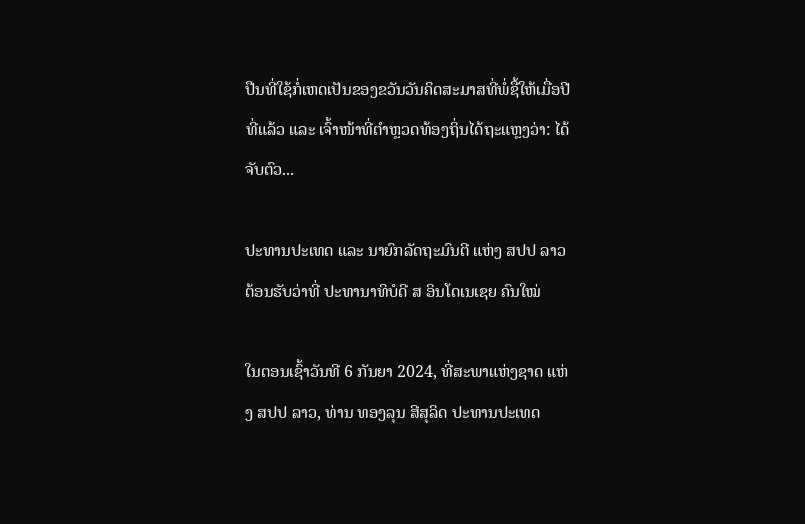ປືນທີ່ໃຊ້ກໍ່ເຫດເປັນຂອງຂວັນວັນຄິດສະມາສທີ່ພໍ່ຊື້ໃຫ້ເມື່ອປີທີ່ແລ້ວ ແລະ ເຈົ້າໜ້າທີ່ຕຳຫຼວດທ້ອງຖິ່ນໄດ້ຖະແຫຼງວ່າ: ໄດ້ຈັບຕົວ...

ປະທານປະເທດ ແລະ ນາຍົກລັດຖະມົນຕີ ແຫ່ງ ສປປ ລາວ ຕ້ອນຮັບວ່າທີ່ ປະທານາທິບໍດີ ສ ອິນໂດເນເຊຍ ຄົນໃໝ່

ໃນຕອນເຊົ້າວັນທີ 6 ກັນຍາ 2024, ທີ່ສະພາແຫ່ງຊາດ ແຫ່ງ ສປປ ລາວ, ທ່ານ ທອງລຸນ ສີສຸລິດ ປະທານປະເທດ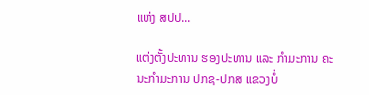ແຫ່ງ ສປປ...

ແຕ່ງຕັ້ງປະທານ ຮອງປະທານ ແລະ ກຳມະການ ຄະນະກຳມະການ ປກຊ-ປກສ ແຂວງບໍ່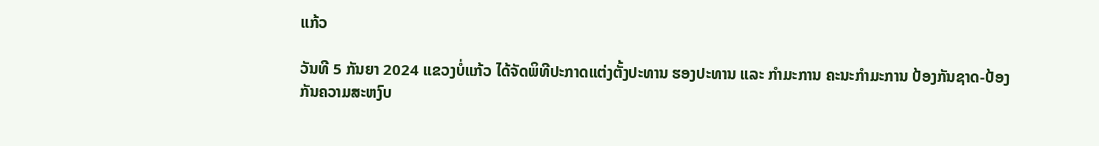ແກ້ວ

ວັນທີ 5 ກັນຍາ 2024 ແຂວງບໍ່ແກ້ວ ໄດ້ຈັດພິທີປະກາດແຕ່ງຕັ້ງປະທານ ຮອງປະທານ ແລະ ກຳມະການ ຄະນະກຳມະການ ປ້ອງກັນຊາດ-ປ້ອງກັນຄວາມສະຫງົບ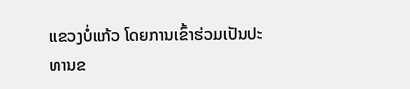ແຂວງບໍ່ແກ້ວ ໂດຍການເຂົ້າຮ່ວມເປັນປະທານຂ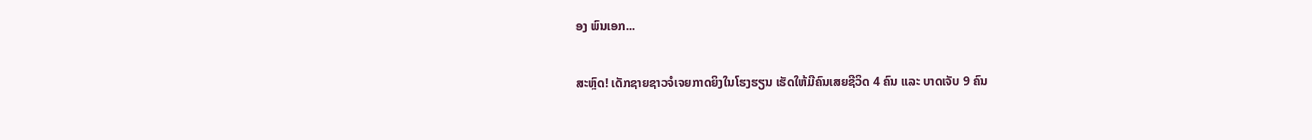ອງ ພົນເອກ...

ສະຫຼົດ! ເດັກຊາຍຊາວຈໍເຈຍກາດຍິງໃນໂຮງຮຽນ ເຮັດໃຫ້ມີຄົນເສຍຊີວິດ 4 ຄົນ ແລະ ບາດເຈັບ 9 ຄົນ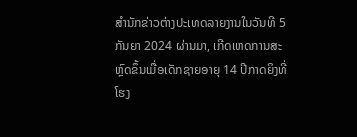ສຳນັກຂ່າວຕ່າງປະເທດລາຍງານໃນວັນທີ 5 ກັນຍາ 2024 ຜ່ານມາ, ເກີດເຫດການສະຫຼົດຂຶ້ນເມື່ອເດັກຊາຍອາຍຸ 14 ປີກາດຍິງທີ່ໂຮງ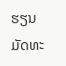ຮຽນມັດທະ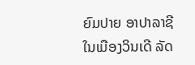ຍົມປາຍ ອາປາລາຊີ ໃນເມືອງວິນເດີ ລັດ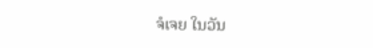ຈໍເຈຍ ໃນວັນ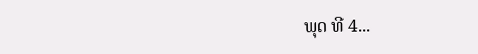ພຸດ ທີ 4...